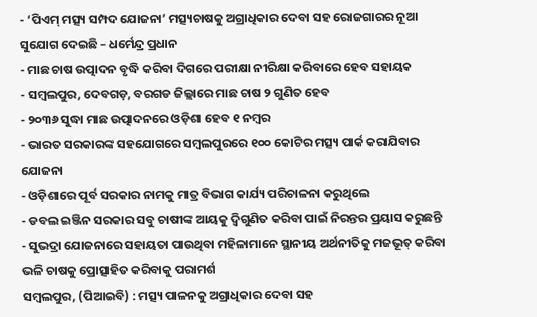- ‘ପିଏମ୍ ମତ୍ସ୍ୟ ସମ୍ପଦ ଯୋଜନା’ ମତ୍ସ୍ୟଚାଷକୁ ଅଗ୍ରାଧିକାର ଦେବା ସହ ରୋଜଗାରର ନୂଆ ସୁଯୋଗ ଦେଇଛି – ଧର୍ମେନ୍ଦ୍ର ପ୍ରଧାନ
- ମାଛ ଚାଷ ଉତ୍ପାଦନ ବୃଦ୍ଧି କରିବା ଦିଗରେ ପରୀକ୍ଷା ନୀରିକ୍ଷା କରିବାରେ ହେବ ସହାୟକ
- ସମ୍ବଲପୁର, ଦେବଗଡ଼, ବରଗଡ ଜିଲ୍ଲାରେ ମାଛ ଚାଷ ୨ ଗୁଣିତ ହେବ
- ୨୦୩୬ ସୁଦ୍ଧା ମାଛ ଉତ୍ପାଦନରେ ଓଡ଼ିଶା ହେବ ୧ ନମ୍ବର
- ଭାରତ ସରକାରଙ୍କ ସହଯୋଗରେ ସମ୍ବଲପୁରରେ ୧୦୦ କୋଟିର ମତ୍ସ୍ୟ ପାର୍କ କରାଯିବାର ଯୋଜନା
- ଓଡ଼ିଶାରେ ପୂର୍ବ ସରକାର ନାମକୁ ମାତ୍ର ବିଭାଗ କାର୍ଯ୍ୟ ପରିଚାଳନା କରୁଥିଲେ
- ଡବଲ ଇଞ୍ଜିନ ସରକାର ସବୁ ଚାଷୀଙ୍କ ଆୟକୁ ଦ୍ୱିଗୁଣିତ କରିବା ପାଇଁ ନିରନ୍ତର ପ୍ରୟାସ କରୁଛନ୍ତି
- ସୁଭଦ୍ରା ଯୋଜନାରେ ସହାୟତା ପାଉଥିବା ମହିଳାମାନେ ସ୍ଥାନୀୟ ଅର୍ଥନୀତିକୁ ମଜଭୂତ୍ କରିବା ଭଳି ଚାଷକୁ ପ୍ରୋତ୍ସାହିତ କରିବାକୁ ପରାମର୍ଶ
ସମ୍ବଲପୁର, (ପିଆଇବି) : ମତ୍ସ୍ୟ ପାଳନକୁ ଅଗ୍ରାଧିକାର ଦେବା ସହ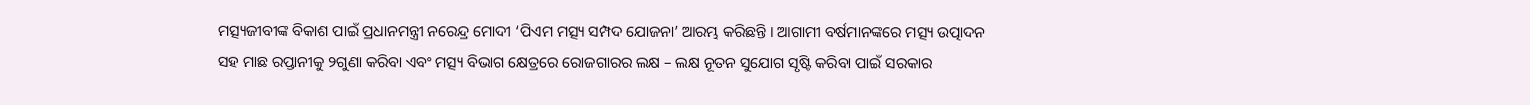ମତ୍ସ୍ୟଜୀବୀଙ୍କ ବିକାଶ ପାଇଁ ପ୍ରଧାନମନ୍ତ୍ରୀ ନରେନ୍ଦ୍ର ମୋଦୀ ‘ପିଏମ ମତ୍ସ୍ୟ ସମ୍ପଦ ଯୋଜନା’ ଆରମ୍ଭ କରିଛନ୍ତି । ଆଗାମୀ ବର୍ଷମାନଙ୍କରେ ମତ୍ସ୍ୟ ଉତ୍ପାଦନ ସହ ମାଛ ରପ୍ତାନୀକୁ ୨ଗୁଣା କରିବା ଏବଂ ମତ୍ସ୍ୟ ବିଭାଗ କ୍ଷେତ୍ରରେ ରୋଜଗାରର ଲକ୍ଷ – ଲକ୍ଷ ନୂତନ ସୁଯୋଗ ସୃଷ୍ଟି କରିବା ପାଇଁ ସରକାର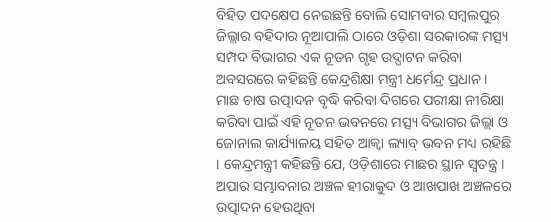ବିହିତ ପଦକ୍ଷେପ ନେଇଛନ୍ତି ବୋଲି ସୋମବାର ସମ୍ବଲପୁର ଜିଲ୍ଲାର ବହିଦାର ନୂଆପାଲି ଠାରେ ଓଡ଼ିଶା ସରକାରଙ୍କ ମତ୍ସ୍ୟ ସମ୍ପଦ ବିଭାଗର ଏକ ନୂତନ ଗୃହ ଉଦ୍ଘାଟନ କରିବା ଅବସରରେ କହିଛନ୍ତି କେନ୍ଦ୍ରଶିକ୍ଷା ମନ୍ତ୍ରୀ ଧର୍ମେନ୍ଦ୍ର ପ୍ରଧାନ । ମାଛ ଚାଷ ଉତ୍ପାଦନ ବୃଦ୍ଧି କରିବା ଦିଗରେ ପରୀକ୍ଷା ନୀରିକ୍ଷା କରିବା ପାଇଁ ଏହି ନୂତନ ଭବନରେ ମତ୍ସ୍ୟ ବିଭାଗର ଜିଲ୍ଲା ଓ ଜୋନାଲ କାର୍ଯ୍ୟାଳୟ ସହିତ ଆକ୍ୱା ଲ୍ୟାବ୍ ଭବନ ମଧ୍ୟ ରହିଛି । କେନ୍ଦ୍ରମନ୍ତ୍ରୀ କହିଛନ୍ତି ଯେ, ଓଡ଼ିଶାରେ ମାଛର ସ୍ଥାନ ସ୍ୱତନ୍ତ୍ର । ଅପାର ସମ୍ଭାବନାର ଅଞ୍ଚଳ ହୀରାକୁଦ ଓ ଆଖପାଖ ଅଞ୍ଚଳରେ ଉତ୍ପାଦନ ହେଉଥିବା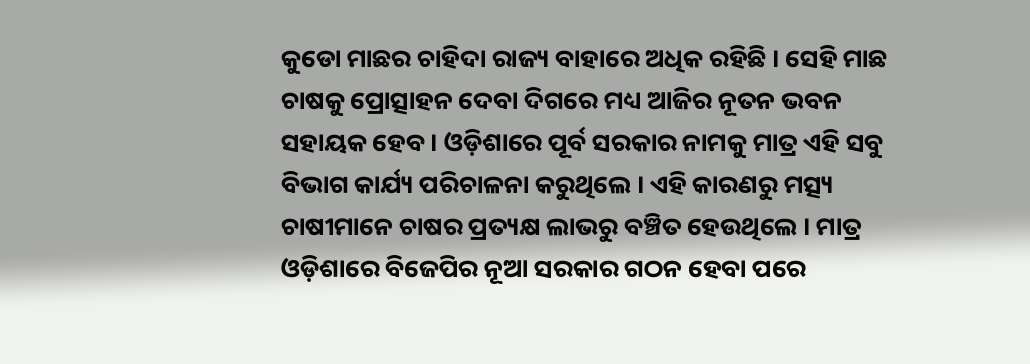କୁଡୋ ମାଛର ଚାହିଦା ରାଜ୍ୟ ବାହାରେ ଅଧିକ ରହିଛି । ସେହି ମାଛ ଚାଷକୁ ପ୍ରୋତ୍ସାହନ ଦେବା ଦିଗରେ ମଧ୍ୟ ଆଜିର ନୂତନ ଭବନ ସହାୟକ ହେବ । ଓଡ଼ିଶାରେ ପୂର୍ବ ସରକାର ନାମକୁ ମାତ୍ର ଏହି ସବୁ ବିଭାଗ କାର୍ଯ୍ୟ ପରିଚାଳନା କରୁଥିଲେ । ଏହି କାରଣରୁ ମତ୍ସ୍ୟ ଚାଷୀମାନେ ଚାଷର ପ୍ରତ୍ୟକ୍ଷ ଲାଭରୁ ବଞ୍ଚିତ ହେଉଥିଲେ । ମାତ୍ର ଓଡ଼ିଶାରେ ବିଜେପିର ନୂଆ ସରକାର ଗଠନ ହେବା ପରେ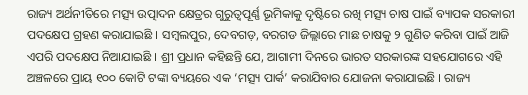ରାଜ୍ୟ ଅର୍ଥନୀତିରେ ମତ୍ସ୍ୟ ଉତ୍ପାଦନ କ୍ଷେତ୍ରର ଗୁରୁତ୍ୱପୂର୍ଣ୍ଣ ଭୂମିକାକୁ ଦୃଷ୍ଟିରେ ରଖି ମତ୍ସ୍ୟ ଚାଷ ପାଇଁ ବ୍ୟାପକ ସରକାରୀ ପଦକ୍ଷେପ ଗ୍ରହଣ କରାଯାଇଛି । ସମ୍ବଲପୁର, ଦେବଗଡ଼, ବରଗଡ ଜିଲ୍ଲାରେ ମାଛ ଚାଷକୁ ୨ ଗୁଣିତ କରିବା ପାଇଁ ଆଜି ଏପରି ପଦକ୍ଷେପ ନିଆଯାଇଛି । ଶ୍ରୀ ପ୍ରଧାନ କହିଛନ୍ତି ଯେ, ଆଗାମୀ ଦିନରେ ଭାରତ ସରକାରଙ୍କ ସହଯୋଗରେ ଏହି ଅଞ୍ଚଳରେ ପ୍ରାୟ ୧୦୦ କୋଟି ଟଙ୍କା ବ୍ୟୟରେ ଏକ ‘ମତ୍ସ୍ୟ ପାର୍କ’ କରାଯିବାର ଯୋଜନା କରାଯାଇଛି । ରାଜ୍ୟ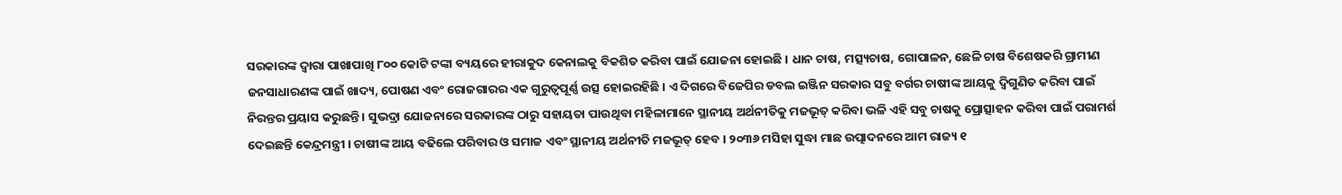ସରକାରଙ୍କ ଦ୍ୱାରା ପାଖାପାଖି ୮୦୦ କୋଟି ଟଙ୍କା ବ୍ୟୟରେ ହୀରାକୁଦ କେନାଲକୁ ବିକଶିତ କରିବା ପାଇଁ ଯୋଜନା ହୋଇଛି । ଧାନ ଚାଷ, ମତ୍ସ୍ୟଚାଷ, ଗୋପାଳନ, ଛେଳି ଚାଷ ବିଶେଷକରି ଗ୍ରାମୀଣ ଜନସାଧାରଣଙ୍କ ପାଇଁ ଖାଦ୍ୟ, ପୋଷଣ ଏବଂ ରୋଜଗାରର ଏକ ଗୁରୁତ୍ୱପୂର୍ଣ୍ଣ ଉତ୍ସ ହୋଇରହିଛି । ଏ ଦିଗରେ ବିଜେପିର ଡବଲ ଇଞ୍ଜିନ ସରକାର ସବୁ ବର୍ଗର ଚାଷୀଙ୍କ ଆୟକୁ ଦ୍ୱିଗୁଣିତ କରିବା ପାଇଁ ନିରନ୍ତର ପ୍ରୟାସ କରୁଛନ୍ତି । ସୁଭଦ୍ରା ଯୋଜନାରେ ସରକାରଙ୍କ ଠାରୁ ସହାୟତା ପାଉଥିବା ମହିଳାମାନେ ସ୍ଥାନୀୟ ଅର୍ଥନୀତିକୁ ମଜଭୂତ୍ କରିବା ଭଳି ଏହି ସବୁ ଚାଷକୁ ପ୍ରୋତ୍ସାହନ କରିବା ପାଇଁ ପରାମର୍ଶ ଦେଇଛନ୍ତି କେନ୍ଦ୍ରମନ୍ତ୍ରୀ । ଚାଷୀଙ୍କ ଆୟ ବଢିଲେ ପରିବାର ଓ ସମାଜ ଏବଂ ସ୍ଥାନୀୟ ଅର୍ଥନୀତି ମଜଭୂତ୍ ହେବ । ୨୦୩୬ ମସିହା ସୁଦ୍ଧା ମାଛ ଉତ୍ପାଦନରେ ଆମ ରାଜ୍ୟ ୧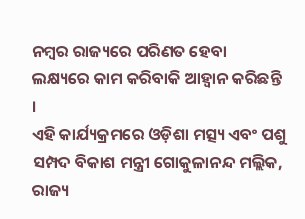ନମ୍ବର ରାଜ୍ୟରେ ପରିଣତ ହେବା ଲକ୍ଷ୍ୟରେ କାମ କରିବାକି ଆହ୍ୱାନ କରିଛନ୍ତି ।
ଏହି କାର୍ଯ୍ୟକ୍ରମରେ ଓଡ଼ିଶା ମତ୍ସ୍ୟ ଏବଂ ପଶୁ ସମ୍ପଦ ବିକାଶ ମନ୍ତ୍ରୀ ଗୋକୁଳାନନ୍ଦ ମଲ୍ଲିକ, ରାଜ୍ୟ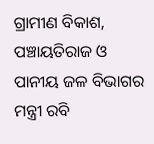ଗ୍ରାମୀଣ ବିକାଶ, ପଞ୍ଚାୟତିରାଜ ଓ ପାନୀୟ ଜଳ ବିଭାଗର ମନ୍ତ୍ରୀ ରବି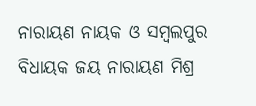ନାରାୟଣ ନାୟକ ଓ ସମ୍ବଲପୁର ବିଧାୟକ ଜୟ ନାରାୟଣ ମିଶ୍ର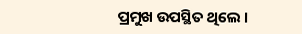ପ୍ରମୁଖ ଉପସ୍ଥିତ ଥିଲେ ।